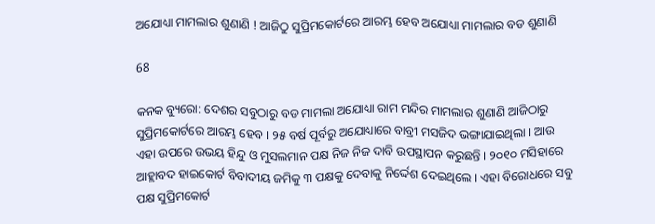ଅଯୋଧ୍ୟା ମାମଲାର ଶୁଣାଣି ! ଆଜିଠୁ ସୁପ୍ରିମକୋର୍ଟରେ ଆରମ୍ଭ ହେବ ଅଯୋଧ୍ୟା ମାମଲାର ବଡ ଶୁଣାଣି

68

କନକ ବ୍ୟୁରୋ: ଦେଶର ସବୁଠାରୁ ବଡ ମାମଲା ଅଯୋଧ୍ୟା ରାମ ମନ୍ଦିର ମାମଲାର ଶୁଣାଣି ଆଜିଠାରୁ ସୁପ୍ରିମକୋର୍ଟରେ ଆରମ୍ଭ ହେବ । ୨୫ ବର୍ଷ ପୂର୍ବରୁ ଅଯୋଧ୍ୟାରେ ବାବ୍ରୀ ମସଜିଦ ଭଙ୍ଗାଯାଇଥିଲା । ଆଉ ଏହା ଉପରେ ଉଭୟ ହିନ୍ଦୁ ଓ ମୁସଲମାନ ପକ୍ଷ ନିଜ ନିଜ ଦାବି ଉପସ୍ଥାପନ କରୁଛନ୍ତି । ୨୦୧୦ ମସିହାରେ ଆହ୍ଲାବଦ ହାଇକୋର୍ଟ ବିବାଦୀୟ ଜମିକୁ ୩ ପକ୍ଷକୁ ଦେବାକୁ ନିର୍ଦ୍ଦେଶ ଦେଇଥିଲେ । ଏହା ବିରୋଧରେ ସବୁ ପକ୍ଷ ସୁପ୍ରିମକୋର୍ଟ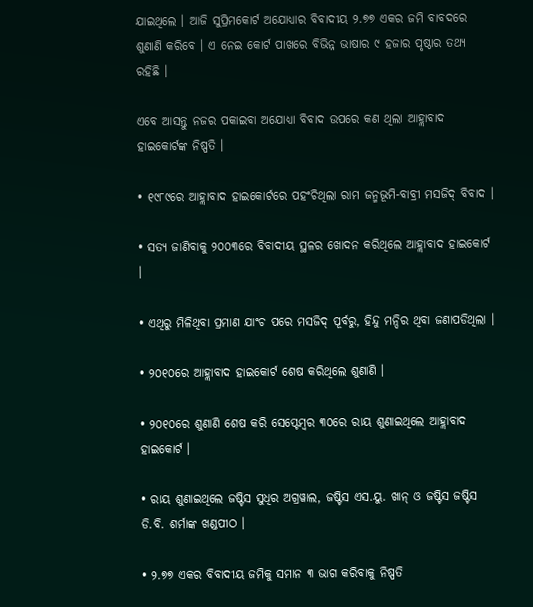ଯାଇଥିଲେ । ଆଜି ସୁପ୍ରିମକୋର୍ଟ ଅଯୋଧ୍ୟାର ବିବାଦୀୟ ୨.୭୭ ଏକର ଜମି ବାବଦରେ ଶୁଣାଣି କରିବେ । ଏ ନେଇ କୋର୍ଟ ପାଖରେ ବିଭିନ୍ନ ଭାଷାର ୯ ହଜାର ପୃଷ୍ଠାର ତଥ୍ୟ ରହିଛି ।

ଏବେ ଆସନ୍ତୁ ନଜର ପକାଇବା ଅଯୋଧ୍ୟା ବିବାଦ ଉପରେ କଣ ଥିଲା ଆହ୍ଲାବାଦ ହାଇକୋର୍ଟଙ୍କ ନିଷ୍ପତି ।

• ୧୯୮୯ରେ ଆହ୍ଲାବାଦ ହାଇକୋର୍ଟରେ ପହଂଚିଥିଲା ରାମ ଜନ୍ମଭୂମି-ବାବ୍ରୀ ମସଜିଦ୍ ବିବାଦ ।

• ସତ୍ୟ ଜାଣିବାକୁ ୨୦୦୩ରେ ବିବାଦୀୟ ସ୍ଥଳର ଖୋଦନ କରିଥିଲେ ଆହ୍ଲାବାଦ ହାଇକୋର୍ଟ ।

• ଏଥିରୁ ମିଳିଥିବା ପ୍ରମାଣ ଯାଂଚ ପରେ ମସଜିଦ୍ ପୂର୍ବରୁ, ହିନ୍ଦୁ ମନ୍ଦିର ଥିବା ଜଣାପଡିଥିଲା ।

• ୨୦୧୦ରେ ଆହ୍ଲାବାଦ ହାଇକୋର୍ଟ ଶେଷ କରିଥିଲେ ଶୁଣାଣି ।

• ୨୦୧୦ରେ ଶୁଣାଣି ଶେଷ କରି ସେପ୍ଟେମ୍ବର ୩୦ରେ ରାୟ ଶୁଣାଇଥିଲେ ଆହ୍ଲାବାଦ ହାଇକୋର୍ଟ ।

• ରାୟ ଶୁଣାଇଥିଲେ ଜଷ୍ଟିସ ସୁଧିର ଅଗ୍ରୱାଲ, ଜଷ୍ଟିସ ଏସ.ୟୁ. ଖାନ୍ ଓ ଜଷ୍ଟିସ ଜଷ୍ଟିସ ଡି.ବି. ଶର୍ମାଙ୍କ ଖଣ୍ଡପୀଠ ।

• ୨.୭୭ ଏକର ବିବାଦୀୟ ଜମିକୁ ସମାନ ୩ ଭାଗ କରିବାକୁ ନିଷ୍ପତି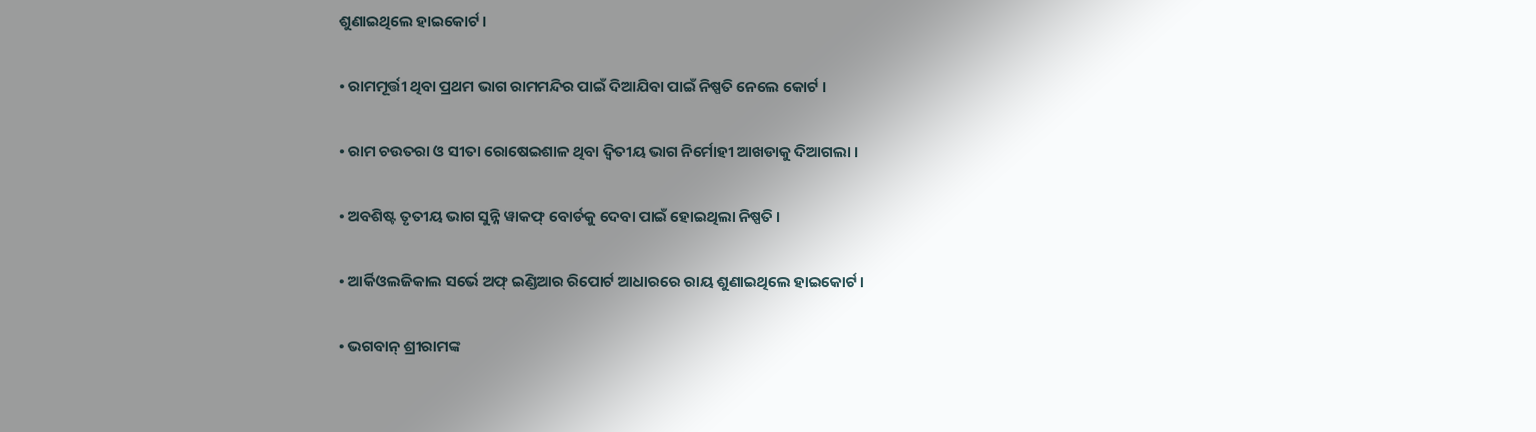ଶୁଣାଇଥିଲେ ହାଇକୋର୍ଟ ।

• ରାମମୂର୍ତ୍ତୀ ଥିବା ପ୍ରଥମ ଭାଗ ରାମମନ୍ଦିର ପାଇଁ ଦିଆଯିବା ପାଇଁ ନିଷ୍ପତି ନେଲେ କୋର୍ଟ ।

• ରାମ ଚଉତରା ଓ ସୀତା ରୋଷେଇଶାଳ ଥିବା ଦ୍ୱିତୀୟ ଭାଗ ନିର୍ମୋହୀ ଆଖଡାକୁ ଦିଆଗଲା ।

• ଅବଶିଷ୍ଟ ତୃତୀୟ ଭାଗ ସୁନ୍ନି ୱାକଫ୍ ବୋର୍ଡକୁ ଦେବା ପାଇଁ ହୋଇଥିଲା ନିଷ୍ପତି ।

• ଆର୍କିଓଲଜିକାଲ ସର୍ଭେ ଅଫ୍ ଇଣ୍ଡିଆର ରିପୋର୍ଟ ଆଧାରରେ ରାୟ ଶୁଣାଇଥିଲେ ହାଇକୋର୍ଟ ।

• ଭଗବାନ୍ ଶ୍ରୀରାମଙ୍କ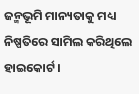ଜନ୍ମଭୂମି ମାନ୍ୟତାକୁ ମଧ୍ୟ ନିଷ୍ପତିରେ ସାମିଲ କରିଥିଲେ ହାଇକୋର୍ଟ ।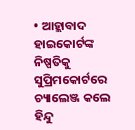• ଆହ୍ଲାବାଦ ହାଇକୋର୍ଟଙ୍କ ନିଷ୍ପତିକୁ ସୁପ୍ରିମକୋର୍ଟରେ ଚ୍ୟାଲେଞ୍ଜ କଲେ ହିନ୍ଦୁ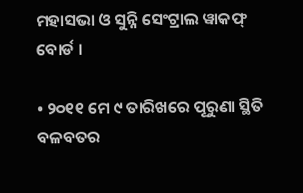ମହାସଭା ଓ ସୁନ୍ନି ସେଂଟ୍ରାଲ ୱାକଫ୍ ବୋର୍ଡ ।

• ୨୦୧୧ ମେ ୯ ତାରିଖରେ ପୂରୁଣା ସ୍ଥିତି ବଳବତର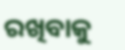ରଖିବାକୁ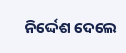ନିର୍ଦ୍ଦେଶ ଦେଲେ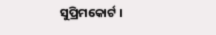ସୁପ୍ରିମକୋର୍ଟ ।